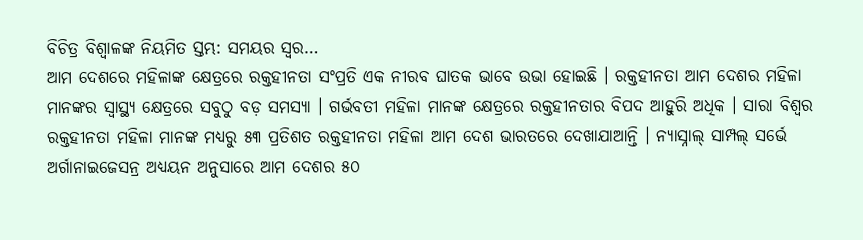ବିଚିତ୍ର ବିଶ୍ୱାଳଙ୍କ ନିୟମିତ ସ୍ତମ୍ଭ: ସମୟର ସ୍ୱର…
ଆମ ଦେଶରେ ମହିଳାଙ୍କ କ୍ଷେତ୍ରରେ ରକ୍ତହୀନତା ସଂପ୍ରତି ଏକ ନୀରବ ଘାତକ ଭାବେ ଉଭା ହୋଇଛି । ରକ୍ତହୀନତା ଆମ ଦେଶର ମହିଳା ମାନଙ୍କର ସ୍ୱାସ୍ଥ୍ୟ କ୍ଷେତ୍ରରେ ସବୁଠୁ ବଡ଼ ସମସ୍ୟା । ଗର୍ଭବତୀ ମହିଳା ମାନଙ୍କ କ୍ଷେତ୍ରରେ ରକ୍ତହୀନତାର ବିପଦ ଆହୁରି ଅଧିକ । ସାରା ବିଶ୍ୱର ରକ୍ତହୀନତା ମହିଳା ମାନଙ୍କ ମଧ୍ୟରୁ ୫୩ ପ୍ରତିଶତ ରକ୍ତହୀନତା ମହିଳା ଆମ ଦେଶ ଭାରତରେ ଦେଖାଯାଆନ୍ତି । ନ୍ୟାସ୍ନାଲ୍ ସାମ୍ପଲ୍ ସର୍ଭେ ଅର୍ଗାନାଇଜେସନ୍ର ଅଧ୍ୟୟନ ଅନୁସାରେ ଆମ ଦେଶର ୫୦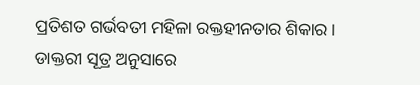ପ୍ରତିଶତ ଗର୍ଭବତୀ ମହିଳା ରକ୍ତହୀନତାର ଶିକାର ।
ଡାକ୍ତରୀ ସୂତ୍ର ଅନୁସାରେ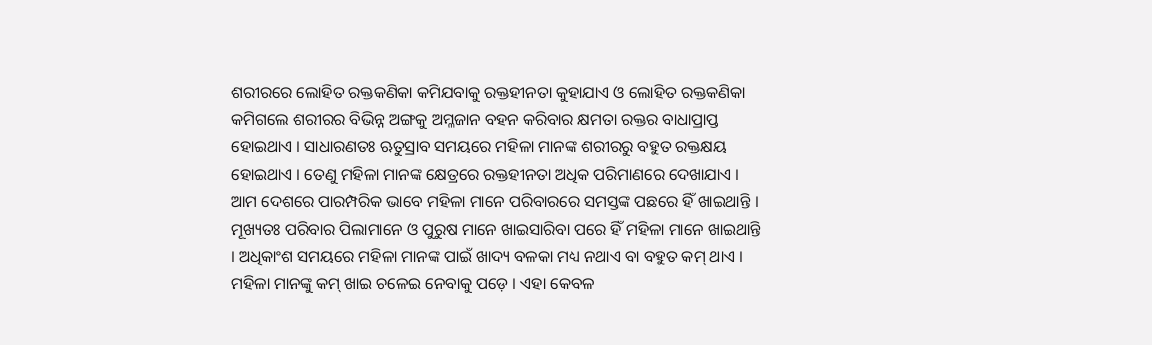ଶରୀରରେ ଲୋହିତ ରକ୍ତକଣିକା କମିଯବାକୁ ରକ୍ତହୀନତା କୁହାଯାଏ ଓ ଲୋହିତ ରକ୍ତକଣିକା କମିଗଲେ ଶରୀରର ବିଭିନ୍ନ ଅଙ୍ଗକୁ ଅମ୍ଳଜାନ ବହନ କରିବାର କ୍ଷମତା ରକ୍ତର ବାଧାପ୍ରାପ୍ତ ହୋଇଥାଏ । ସାଧାରଣତଃ ଋତୁସ୍ରାବ ସମୟରେ ମହିଳା ମାନଙ୍କ ଶରୀରରୁ ବହୁତ ରକ୍ତକ୍ଷୟ ହୋଇଥାଏ । ତେଣୁ ମହିଳା ମାନଙ୍କ କ୍ଷେତ୍ରରେ ରକ୍ତହୀନତା ଅଧିକ ପରିମାଣରେ ଦେଖାଯାଏ ।
ଆମ ଦେଶରେ ପାରମ୍ପରିକ ଭାବେ ମହିଳା ମାନେ ପରିବାରରେ ସମସ୍ତଙ୍କ ପଛରେ ହିଁ ଖାଇଥାନ୍ତି । ମୂଖ୍ୟତଃ ପରିବାର ପିଲାମାନେ ଓ ପୁରୁଷ ମାନେ ଖାଇସାରିବା ପରେ ହିଁ ମହିଳା ମାନେ ଖାଇଥାନ୍ତି । ଅଧିକାଂଶ ସମୟରେ ମହିଳା ମାନଙ୍କ ପାଇଁ ଖାଦ୍ୟ ବଳକା ମଧ୍ୟ ନଥାଏ ବା ବହୁତ କମ୍ ଥାଏ । ମହିଳା ମାନଙ୍କୁ କମ୍ ଖାଇ ଚଳେଇ ନେବାକୁ ପଡ଼େ । ଏହା କେବଳ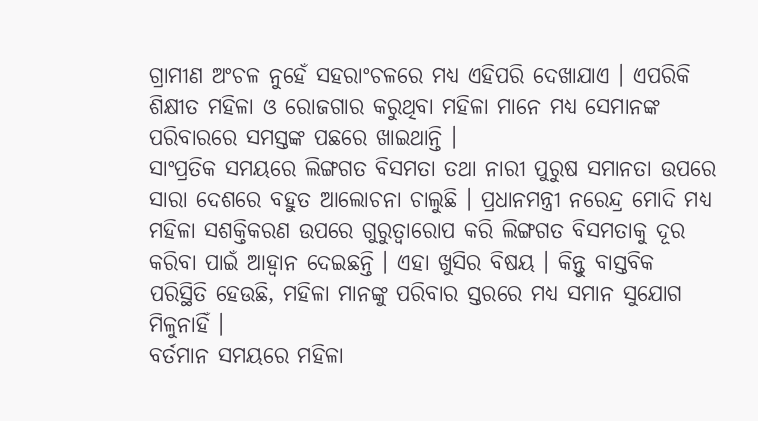ଗ୍ରାମୀଣ ଅଂଚଳ ନୁହେଁ ସହରାଂଚଳରେ ମଧ୍ୟ ଏହିପରି ଦେଖାଯାଏ । ଏପରିକି ଶିକ୍ଷୀତ ମହିଳା ଓ ରୋଜଗାର କରୁଥିବା ମହିଳା ମାନେ ମଧ୍ୟ ସେମାନଙ୍କ ପରିବାରରେ ସମସ୍ତଙ୍କ ପଛରେ ଖାଇଥାନ୍ତି ।
ସାଂପ୍ରତିକ ସମୟରେ ଲିଙ୍ଗଗତ ବିସମତା ତଥା ନାରୀ ପୁରୁଷ ସମାନତା ଉପରେ ସାରା ଦେଶରେ ବହୁତ ଆଲୋଚନା ଚାଲୁଛି । ପ୍ରଧାନମନ୍ତ୍ରୀ ନରେନ୍ଦ୍ର ମୋଦି ମଧ୍ୟ ମହିଳା ସଶକ୍ତିକରଣ ଉପରେ ଗୁରୁତ୍ୱାରୋପ କରି ଲିଙ୍ଗଗତ ବିସମତାକୁ ଦୂର କରିବା ପାଇଁ ଆହ୍ୱାନ ଦେଇଛନ୍ତି । ଏହା ଖୁସିର ବିଷୟ । କିନ୍ତୁ ବାସ୍ତବିକ ପରିସ୍ଥିତି ହେଉଛି, ମହିଳା ମାନଙ୍କୁ ପରିବାର ସ୍ତରରେ ମଧ୍ୟ ସମାନ ସୁଯୋଗ ମିଳୁନାହିଁ ।
ବର୍ତମାନ ସମୟରେ ମହିଳା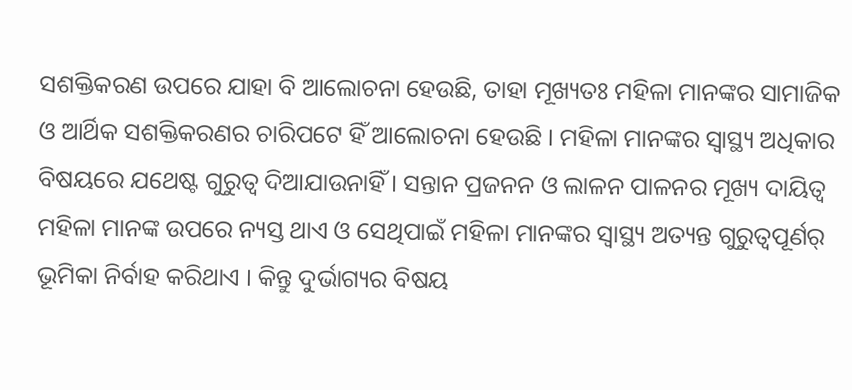ସଶକ୍ତିକରଣ ଉପରେ ଯାହା ବି ଆଲୋଚନା ହେଉଛି, ତାହା ମୂଖ୍ୟତଃ ମହିଳା ମାନଙ୍କର ସାମାଜିକ ଓ ଆର୍ଥିକ ସଶକ୍ତିକରଣର ଚାରିପଟେ ହିଁ ଆଲୋଚନା ହେଉଛି । ମହିଳା ମାନଙ୍କର ସ୍ୱାସ୍ଥ୍ୟ ଅଧିକାର ବିଷୟରେ ଯଥେଷ୍ଟ ଗୁରୁତ୍ୱ ଦିଆଯାଉନାହିଁ । ସନ୍ତାନ ପ୍ରଜନନ ଓ ଲାଳନ ପାଳନର ମୂଖ୍ୟ ଦାୟିତ୍ୱ ମହିଳା ମାନଙ୍କ ଉପରେ ନ୍ୟସ୍ତ ଥାଏ ଓ ସେଥିପାଇଁ ମହିଳା ମାନଙ୍କର ସ୍ୱାସ୍ଥ୍ୟ ଅତ୍ୟନ୍ତ ଗୁରୁତ୍ୱପୂର୍ଣର୍ ଭୂମିକା ନିର୍ବାହ କରିଥାଏ । କିନ୍ତୁ ଦୁର୍ଭାଗ୍ୟର ବିଷୟ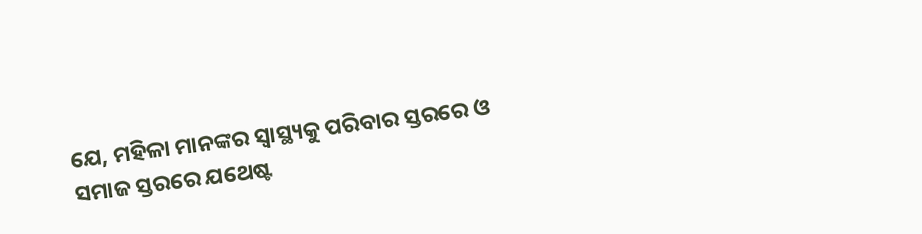ଯେ, ମହିଳା ମାନଙ୍କର ସ୍ୱାସ୍ଥ୍ୟକୁ ପରିବାର ସ୍ତରରେ ଓ ସମାଜ ସ୍ତରରେ ଯଥେଷ୍ଟ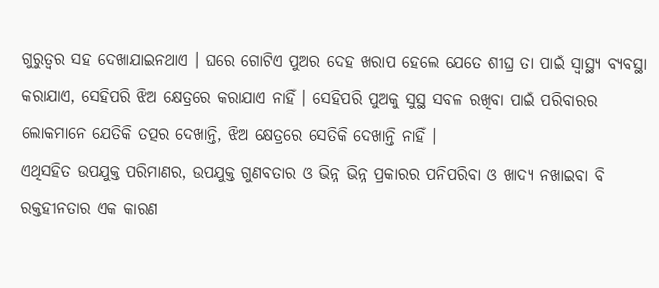ଗୁରୁତ୍ୱର ସହ ଦେଖାଯାଇନଥାଏ । ଘରେ ଗୋଟିଏ ପୁଅର ଦେହ ଖରାପ ହେଲେ ଯେତେ ଶୀଘ୍ର ତା ପାଇଁ ସ୍ୱାସ୍ଥ୍ୟ ବ୍ୟବସ୍ଥା କରାଯାଏ, ସେହିପରି ଝିଅ କ୍ଷେତ୍ରରେ କରାଯାଏ ନାହିଁ । ସେହିପରି ପୁଅକୁ ସୁସ୍ଥ ସବଳ ରଖିବା ପାଇଁ ପରିବାରର ଲୋକମାନେ ଯେତିକି ତତ୍ପର ଦେଖାନ୍ତି, ଝିଅ କ୍ଷେତ୍ରରେ ସେତିକି ଦେଖାନ୍ତି ନାହିଁ ।
ଏଥିସହିତ ଉପଯୁକ୍ତ ପରିମାଣର, ଉପଯୁକ୍ତ ଗୁଣବତାର ଓ ଭିନ୍ନ ଭିନ୍ନ ପ୍ରକାରର ପନିପରିବା ଓ ଖାଦ୍ୟ ନଖାଇବା ବି ରକ୍ତହୀନତାର ଏକ କାରଣ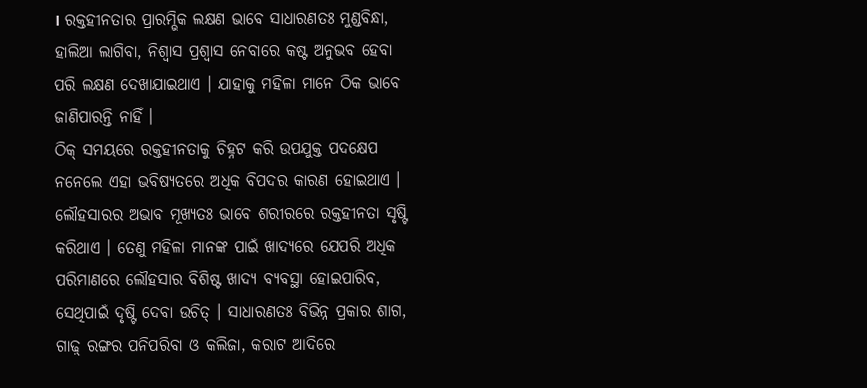। ରକ୍ତହୀନତାର ପ୍ରାରମ୍ଭିକ ଲକ୍ଷଣ ଭାବେ ସାଧାରଣତଃ ମୁଣ୍ଡବିନ୍ଧା, ହାଲିଆ ଲାଗିବା, ନିଶ୍ୱାସ ପ୍ରଶ୍ୱାସ ନେବାରେ କଷ୍ଟ ଅନୁଭବ ହେବା ପରି ଲକ୍ଷଣ ଦେଖାଯାଇଥାଏ । ଯାହାକୁ ମହିଳା ମାନେ ଠିକ ଭାବେ ଜାଣିପାରନ୍ତି ନାହିଁ ।
ଠିକ୍ ସମୟରେ ରକ୍ତହୀନତାକୁ ଚିହ୍ନଟ କରି ଉପଯୁକ୍ତ ପଦକ୍ଷେପ ନନେଲେ ଏହା ଭବିଷ୍ୟତରେ ଅଧିକ ବିପଦର କାରଣ ହୋଇଥାଏ । ଲୌହସାରର ଅଭାବ ମୂଖ୍ୟତଃ ଭାବେ ଶରୀରରେ ରକ୍ତହୀନତା ସୃଷ୍ଟି କରିଥାଏ । ତେଣୁ ମହିଳା ମାନଙ୍କ ପାଇଁ ଖାଦ୍ୟରେ ଯେପରି ଅଧିକ ପରିମାଣରେ ଲୌହସାର ବିଶିଷ୍ଟ ଖାଦ୍ୟ ବ୍ୟବସ୍ଥା ହୋଇପାରିବ, ସେଥିପାଇଁ ଦୃଷ୍ଟି ଦେବା ଉଚିତ୍ । ସାଧାରଣତଃ ବିଭିନ୍ନ ପ୍ରକାର ଶାଗ, ଗାଢ଼୍ ରଙ୍ଗର ପନିପରିବା ଓ କଲିଜା, କରାଟ ଆଦିରେ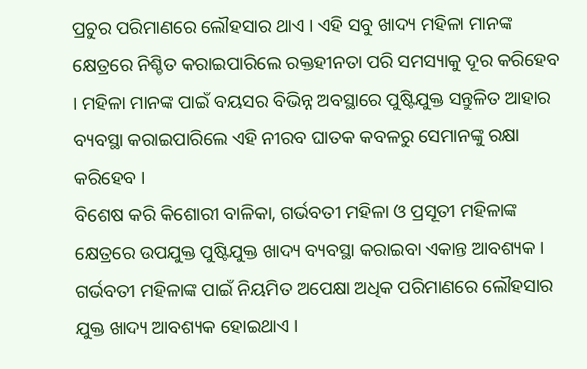ପ୍ରଚୁର ପରିମାଣରେ ଲୌହସାର ଥାଏ । ଏହି ସବୁ ଖାଦ୍ୟ ମହିଳା ମାନଙ୍କ କ୍ଷେତ୍ରରେ ନିଶ୍ଚିତ କରାଇପାରିଲେ ରକ୍ତହୀନତା ପରି ସମସ୍ୟାକୁ ଦୂର କରିହେବ । ମହିଳା ମାନଙ୍କ ପାଇଁ ବୟସର ବିଭିନ୍ନ ଅବସ୍ଥାରେ ପୁଷ୍ଟିଯୁକ୍ତ ସନ୍ତୁଳିତ ଆହାର ବ୍ୟବସ୍ଥା କରାଇପାରିଲେ ଏହି ନୀରବ ଘାତକ କବଳରୁ ସେମାନଙ୍କୁ ରକ୍ଷା କରିହେବ ।
ବିଶେଷ କରି କିଶୋରୀ ବାଳିକା, ଗର୍ଭବତୀ ମହିଳା ଓ ପ୍ରସୂତୀ ମହିଳାଙ୍କ କ୍ଷେତ୍ରରେ ଉପଯୁକ୍ତ ପୁଷ୍ଟିଯୁକ୍ତ ଖାଦ୍ୟ ବ୍ୟବସ୍ଥା କରାଇବା ଏକାନ୍ତ ଆବଶ୍ୟକ । ଗର୍ଭବତୀ ମହିଳାଙ୍କ ପାଇଁ ନିୟମିତ ଅପେକ୍ଷା ଅଧିକ ପରିମାଣରେ ଲୌହସାର ଯୁକ୍ତ ଖାଦ୍ୟ ଆବଶ୍ୟକ ହୋଇଥାଏ ।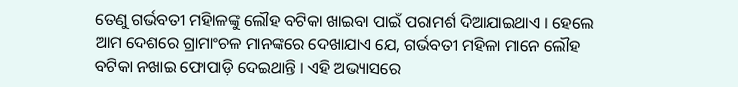ତେଣୁ ଗର୍ଭବତୀ ମହିାଳଙ୍କୁ ଲୌହ ବଟିକା ଖାଇବା ପାଇଁ ପରାମର୍ଶ ଦିଆଯାଇଥାଏ । ହେଲେ ଆମ ଦେଶରେ ଗ୍ରାମାଂଚଳ ମାନଙ୍କରେ ଦେଖାଯାଏ ଯେ, ଗର୍ଭବତୀ ମହିଳା ମାନେ ଲୌହ ବଟିକା ନଖାଇ ଫୋପାଡ଼ି ଦେଇଥାନ୍ତି । ଏହି ଅଭ୍ୟାସରେ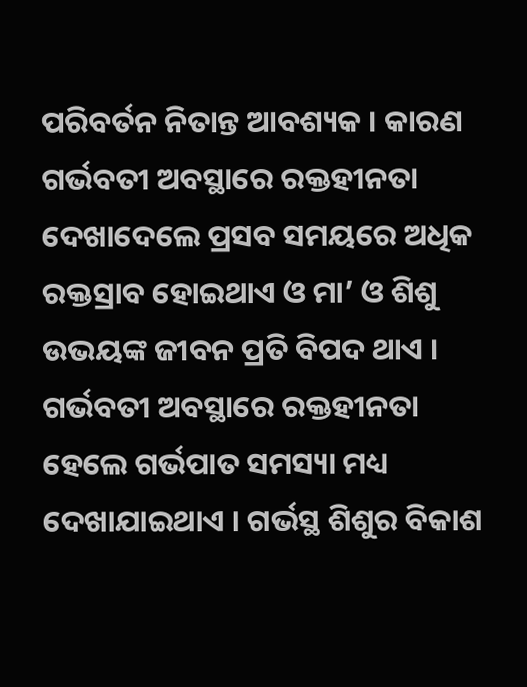ପରିବର୍ତନ ନିତାନ୍ତ ଆବଶ୍ୟକ । କାରଣ ଗର୍ଭବତୀ ଅବସ୍ଥାରେ ରକ୍ତହୀନତା ଦେଖାଦେଲେ ପ୍ରସବ ସମୟରେ ଅଧିକ ରକ୍ତସ୍ରାବ ହୋଇଥାଏ ଓ ମା’ ଓ ଶିଶୁ ଉଭୟଙ୍କ ଜୀବନ ପ୍ରତି ବିପଦ ଥାଏ । ଗର୍ଭବତୀ ଅବସ୍ଥାରେ ରକ୍ତହୀନତା ହେଲେ ଗର୍ଭପାତ ସମସ୍ୟା ମଧ୍ୟ ଦେଖାଯାଇଥାଏ । ଗର୍ଭସ୍ଥ ଶିଶୁର ବିକାଶ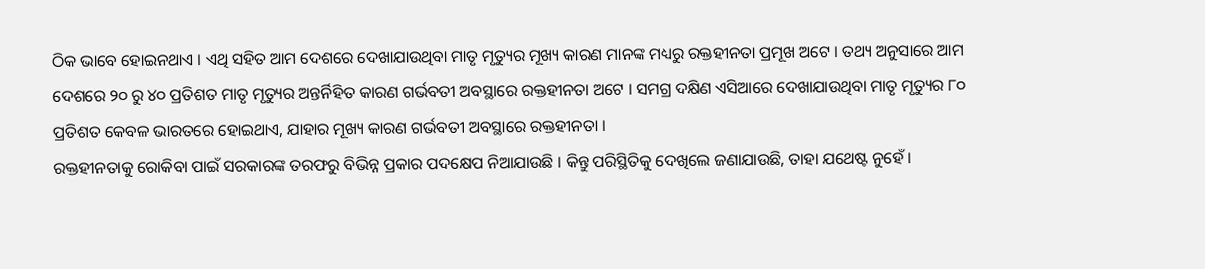ଠିକ ଭାବେ ହୋଇନଥାଏ । ଏଥି ସହିତ ଆମ ଦେଶରେ ଦେଖାଯାଉଥିବା ମାତୃ ମୃତ୍ୟୁର ମୂଖ୍ୟ କାରଣ ମାନଙ୍କ ମଧ୍ୟରୁ ରକ୍ତହୀନତା ପ୍ରମୂଖ ଅଟେ । ତଥ୍ୟ ଅନୁସାରେ ଆମ ଦେଶରେ ୨୦ ରୁ ୪୦ ପ୍ରତିଶତ ମାତୃ ମୃତ୍ୟୁର ଅନ୍ତର୍ନିହିତ କାରଣ ଗର୍ଭବତୀ ଅବସ୍ଥାରେ ରକ୍ତହୀନତା ଅଟେ । ସମଗ୍ର ଦକ୍ଷିଣ ଏସିଆରେ ଦେଖାଯାଉଥିବା ମାତୃ ମୃତ୍ୟୁର ୮୦ ପ୍ରତିଶତ କେବଳ ଭାରତରେ ହୋଇଥାଏ, ଯାହାର ମୂଖ୍ୟ କାରଣ ଗର୍ଭବତୀ ଅବସ୍ଥାରେ ରକ୍ତହୀନତା ।
ରକ୍ତହୀନତାକୁ ରୋକିବା ପାଇଁ ସରକାରଙ୍କ ତରଫରୁ ବିଭିନ୍ନ ପ୍ରକାର ପଦକ୍ଷେପ ନିଆଯାଉଛି । କିନ୍ତୁ ପରିସ୍ଥିତିକୁ ଦେଖିଲେ ଜଣାଯାଉଛି, ତାହା ଯଥେଷ୍ଟ ନୁହେଁ ।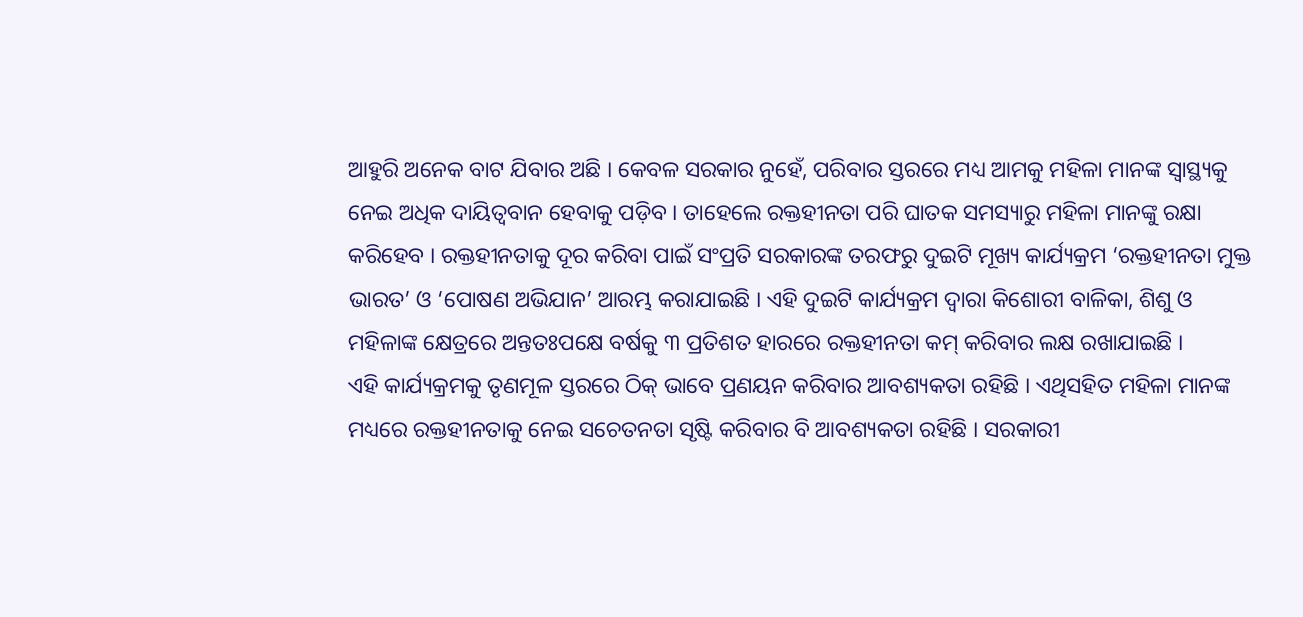ଆହୁରି ଅନେକ ବାଟ ଯିବାର ଅଛି । କେବଳ ସରକାର ନୁହେଁ, ପରିବାର ସ୍ତରରେ ମଧ୍ୟ ଆମକୁ ମହିଳା ମାନଙ୍କ ସ୍ୱାସ୍ଥ୍ୟକୁ ନେଇ ଅଧିକ ଦାୟିତ୍ୱବାନ ହେବାକୁ ପଡ଼ିବ । ତାହେଲେ ରକ୍ତହୀନତା ପରି ଘାତକ ସମସ୍ୟାରୁ ମହିଳା ମାନଙ୍କୁ ରକ୍ଷା କରିହେବ । ରକ୍ତହୀନତାକୁ ଦୂର କରିବା ପାଇଁ ସଂପ୍ରତି ସରକାରଙ୍କ ତରଫରୁ ଦୁଇଟି ମୂଖ୍ୟ କାର୍ଯ୍ୟକ୍ରମ ‘ରକ୍ତହୀନତା ମୁକ୍ତ ଭାରତ’ ଓ ‘ପୋଷଣ ଅଭିଯାନ’ ଆରମ୍ଭ କରାଯାଇଛି । ଏହି ଦୁଇଟି କାର୍ଯ୍ୟକ୍ରମ ଦ୍ୱାରା କିଶୋରୀ ବାଳିକା, ଶିଶୁ ଓ ମହିଳାଙ୍କ କ୍ଷେତ୍ରରେ ଅନ୍ତତଃପକ୍ଷେ ବର୍ଷକୁ ୩ ପ୍ରତିଶତ ହାରରେ ରକ୍ତହୀନତା କମ୍ କରିବାର ଲକ୍ଷ ରଖାଯାଇଛି ।
ଏହି କାର୍ଯ୍ୟକ୍ରମକୁ ତୃଣମୂଳ ସ୍ତରରେ ଠିକ୍ ଭାବେ ପ୍ରଣୟନ କରିବାର ଆବଶ୍ୟକତା ରହିଛି । ଏଥିସହିତ ମହିଳା ମାନଙ୍କ ମଧ୍ୟରେ ରକ୍ତହୀନତାକୁ ନେଇ ସଚେତନତା ସୃଷ୍ଟି କରିବାର ବି ଆବଶ୍ୟକତା ରହିଛି । ସରକାରୀ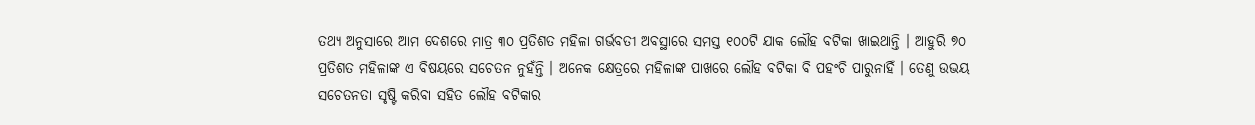ତଥ୍ୟ ଅନୁସାରେ ଆମ ଦେଶରେ ମାତ୍ର ୩୦ ପ୍ରତିଶତ ମହିଳା ଗର୍ଭବତୀ ଅବସ୍ଥାରେ ସମସ୍ତ ୧୦୦ଟି ଯାକ ଲୌହ ବଟିକା ଖାଇଥାନ୍ତି । ଆହୁରି ୭୦ ପ୍ରତିଶତ ମହିଳାଙ୍କ ଏ ବିଷୟରେ ସଚେତନ ନୁହଁନ୍ତି । ଅନେକ କ୍ଷେତ୍ରରେ ମହିଳାଙ୍କ ପାଖରେ ଲୌହ ବଟିକା ବି ପହଂଚି ପାରୁନାହିଁ । ତେଣୁ ଉଭୟ ସଚେତନତା ସୃଷ୍ଟି କରିବା ସହିତ ଲୌହ ବଟିକାର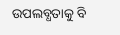ଉପଲବ୍ଧତାକୁ ବି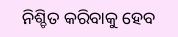ନିଶ୍ଚିତ କରିବାକୁ ହେବ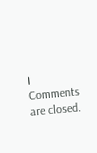।
Comments are closed.